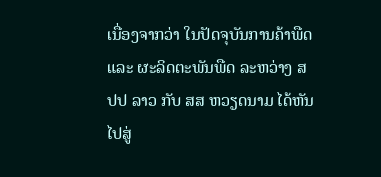ເນື່ອງຈາກວ່າ ໃນປັດຈຸບັນການຄ້າພືດ ແລະ ຜະລິດຕະພັນພືດ ລະຫວ່າງ ສປປ ລາວ ກັບ ສສ ຫວຽດນາມ ໄດ້ຫັນໄປສູ່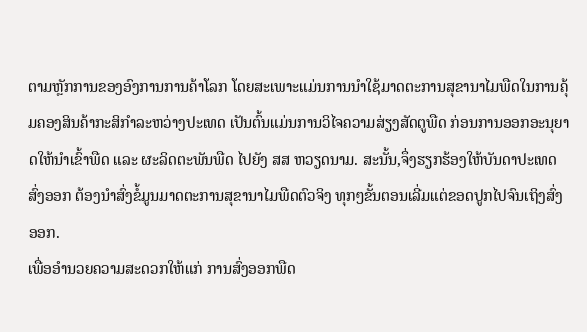ຕາມຫຼັກການຂອງອົງການການຄ້າໂລກ ໂດຍສະເພາະແມ່ນການນຳໃຊ້ມາດຕະການສຸຂານາໄມພືດໃນການຄຸ້ມຄອງສິນຄ້າກະສິກຳລະຫວ່າງປະເທດ ເປັນຕົ້ນແມ່ນການວິໄຈຄວາມສ່ຽງສັດຕູພືດ ກ່ອນການອອກອະນຸຍາດໃຫ້ນຳເຂົ້າພືດ ແລະ ຜະລິດຕະພັນພືດ ໄປຍັງ ສສ ຫວຽດນາມ. ສະນັ້ນ,ຈຶ່ງຮຽກຮ້ອງໃຫ້ບັນດາປະເທດສົ່ງອອກ ຕ້ອງນໍາສົ່ງຂໍ້ມູນມາດຕະການສຸຂານາໄມພືດຕົວຈິງ ທຸກໆຂັ້ນຕອນເລີ່ມແຕ່ຂອດປູກໄປຈົນເຖິງສົ່ງອອກ.
ເພື່ອອຳນວຍຄວາມສະດວກໃຫ້ແກ່ ການສົ່ງອອກພືດ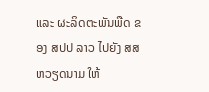ແລະ ຜະລິດຕະພັນພືດ ຂອງ ສປປ ລາວ ໄປຍັງ ສສ ຫວຽດນາມ ໃຫ້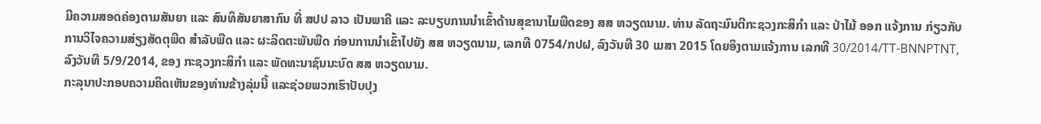ມີຄວາມສອດຄ່ອງຕາມສັນຍາ ແລະ ສົນທິສັນຍາສາກົນ ທີ່ ສປປ ລາວ ເປັນພາຄີ ແລະ ລະບຽບການນໍາເຂົ້າດ້ານສຸຂານາໄມພືດຂອງ ສສ ຫວຽດນາມ. ທ່ານ ລັດຖະມົນຕີກະຊວງກະສິກຳ ແລະ ປ່າໄມ້ ອອກ ແຈ້ງການ ກ່ຽວກັບ ການວິໄຈຄວາມສ່ຽງສັດຕຸພືດ ສຳລັບພືດ ແລະ ຜະລິດຕະພັນພືດ ກ່ອນການນຳເຂົ້າໄປຍັງ ສສ ຫວຽດນາມ, ເລກທີ 0754/ກປຝ, ລົງວັນທີ 30 ເມສາ 2015 ໂດຍອິງຕາມແຈ້ງການ ເລກທີ 30/2014/TT-BNNPTNT, ລົງວັນທີ 5/9/2014, ຂອງ ກະຊວງກະສິກຳ ແລະ ພັດທະນາຊົນນະບົດ ສສ ຫວຽດນາມ.
ກະລຸນາປະກອບຄວາມຄິດເຫັນຂອງທ່ານຂ້າງລຸ່ມນີ້ ແລະຊ່ວຍພວກເຮົາປັບປຸງ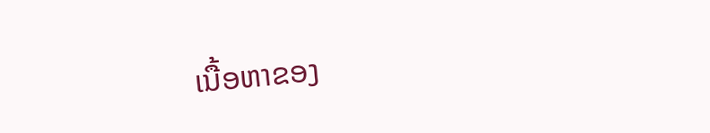ເນື້ອຫາຂອງ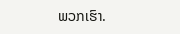ພວກເຮົາ.